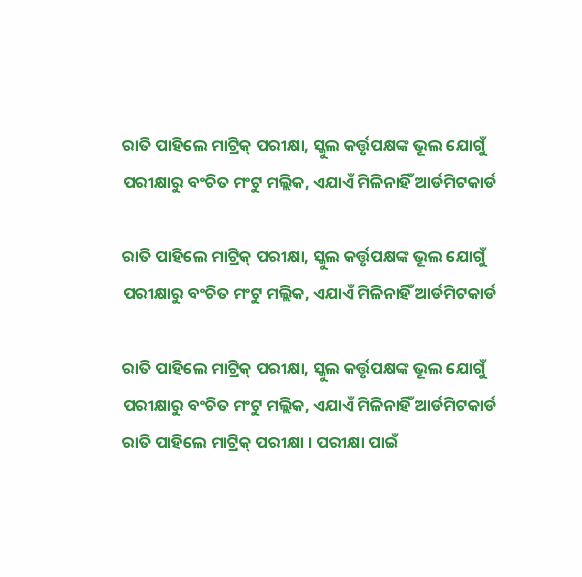ରାତି ପାହିଲେ ମାଟ୍ରିକ୍ ପରୀକ୍ଷା, ସ୍କୁଲ କର୍ତ୍ତୃପକ୍ଷଙ୍କ ଭୂଲ ଯୋଗୁଁ ପରୀକ୍ଷାରୁ ବଂଚିତ ମଂଟୁ ମଲ୍ଲିକ, ଏଯାଏଁ ମିଳିନାହିଁ ଆର୍ଡମିଟକାର୍ଡ

ରାତି ପାହିଲେ ମାଟ୍ରିକ୍ ପରୀକ୍ଷା, ସ୍କୁଲ କର୍ତ୍ତୃପକ୍ଷଙ୍କ ଭୂଲ ଯୋଗୁଁ ପରୀକ୍ଷାରୁ ବଂଚିତ ମଂଟୁ ମଲ୍ଲିକ, ଏଯାଏଁ ମିଳିନାହିଁ ଆର୍ଡମିଟକାର୍ଡ

ରାତି ପାହିଲେ ମାଟ୍ରିକ୍ ପରୀକ୍ଷା, ସ୍କୁଲ କର୍ତ୍ତୃପକ୍ଷଙ୍କ ଭୂଲ ଯୋଗୁଁ  ପରୀକ୍ଷାରୁ ବଂଚିତ ମଂଟୁ ମଲ୍ଲିକ, ଏଯାଏଁ ମିଳିନାହିଁ ଆର୍ଡମିଟକାର୍ଡ
ରାତି ପାହିଲେ ମାଟ୍ରିକ୍ ପରୀକ୍ଷା । ପରୀକ୍ଷା ପାଇଁ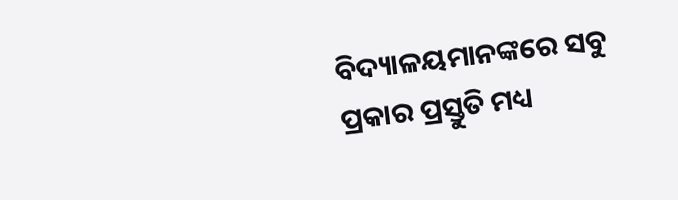ବିଦ୍ୟାଳୟମାନଙ୍କରେ ସବୁ ପ୍ରକାର ପ୍ରସ୍ତୁତି ମଧ୍ୟ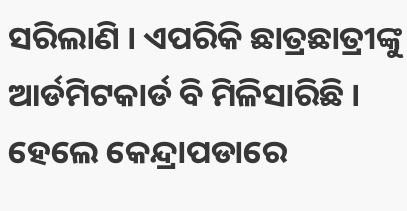ସରିଲାଣି । ଏପରିକି ଛାତ୍ରଛାତ୍ରୀଙ୍କୁ ଆର୍ଡମିଟକାର୍ଡ ବି ମିଳିସାରିଛି । ହେଲେ କେନ୍ଦ୍ରାପଡାରେ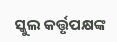ସ୍କୁଲ କର୍ତ୍ତୃପକ୍ଷଙ୍କ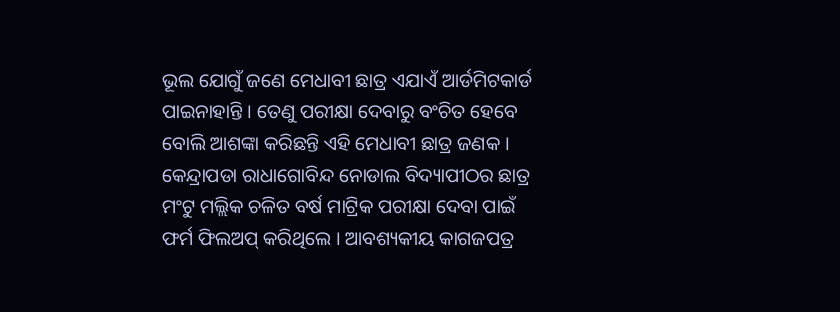ଭୂଲ ଯୋଗୁଁ ଜଣେ ମେଧାବୀ ଛାତ୍ର ଏଯାଏଁ ଆର୍ଡମିଟକାର୍ଡ ପାଇନାହାନ୍ତି । ତେଣୁ ପରୀକ୍ଷା ଦେବାରୁ ବଂଚିତ ହେବେ ବୋଲି ଆଶଙ୍କା କରିଛନ୍ତି ଏହି ମେଧାବୀ ଛାତ୍ର ଜଣକ । କେନ୍ଦ୍ରାପଡା ରାଧାଗୋବିନ୍ଦ ନୋଡାଲ ବିଦ୍ୟାପୀଠର ଛାତ୍ର ମଂଟୁ ମଲ୍ଲିକ ଚଳିତ ବର୍ଷ ମାଟ୍ରିକ ପରୀକ୍ଷା ଦେବା ପାଇଁ ଫର୍ମ ଫିଲଅପ୍ କରିଥିଲେ । ଆବଶ୍ୟକୀୟ କାଗଜପତ୍ର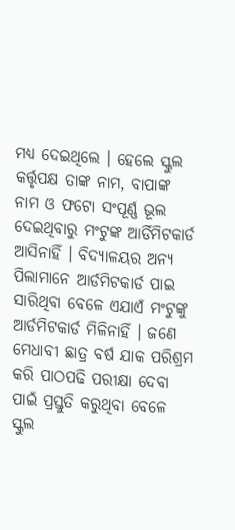ମଧ୍ୟ ଦେଇଥିଲେ । ହେଲେ ସ୍କୁଲ କର୍ତ୍ତୃପକ୍ଷ ତାଙ୍କ ନାମ, ବାପାଙ୍କ ନାମ ଓ ଫଟୋ ସଂପୂର୍ଣ୍ଣ ଭୂଲ ଦେଇଥିବାରୁ ମଂଟୁଙ୍କ ଆର୍ଡିମିଟକାର୍ଡ ଆସିନାହିଁ । ବିଦ୍ୟାଳୟର ଅନ୍ୟ ପିଲାମାନେ ଆର୍ଡମିଟକାର୍ଡ ପାଇ ସାରିଥିବା ବେଳେ ଏଯାଏଁ ମଂଟୁଙ୍କୁ ଆର୍ଡମିଟକାର୍ଡ ମିଳିନାହିଁ । ଜଣେ ମେଧାବୀ ଛାତ୍ର ବର୍ଷ ଯାକ ପରିଶ୍ରମ କରି ପାଠପଢି ପରୀକ୍ଷା ଦେବା ପାଇଁ ପ୍ରସ୍ତୁତି କରୁଥିବା ବେଳେ ସ୍କୁଲ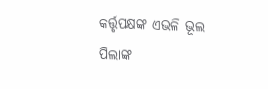କର୍ତ୍ତୃପକ୍ଷଙ୍କ ଏଭଳି ଭୂଲ ପିଲାଙ୍କ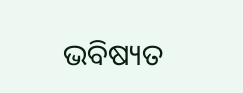ଭବିଷ୍ୟତ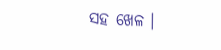ସହ ଖେଳ ।